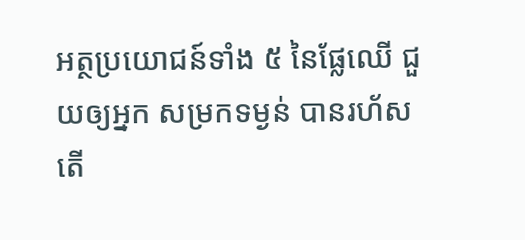អត្ថប្រយោជន៍ទាំង ៥ នៃផ្លែឈើ ជួយឲ្យអ្នក សម្រកទម្ងន់ បានរហ័ស
តើ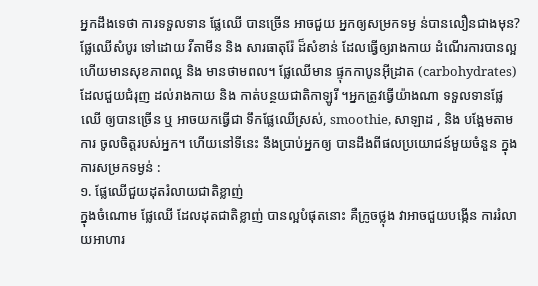អ្នកដឹងទេថា ការទទួលទាន ផ្លែឈើ បានច្រើន អាចជួយ អ្នកឲ្យសម្រកទម្ង ន់បានលឿនជាងមុន? ផ្លែឈើសំបូរ ទៅដោយ វីតាមីន និង សារធាតុរ៉ែ ដ៏សំខាន់ ដែលធ្វើឲ្យរាងកាយ ដំណើរការបានល្អ ហើយមានសុខភាពល្អ និង មានថាមពល។ ផ្លែឈើមាន ផ្ទុកកាបូនអ៊ីដ្រាត (carbohydrates) ដែលជួយជំរុញ ដល់រាងកាយ និង កាត់បន្ថយជាតិកាឡូរី ។អ្នកត្រូវធ្វើយ៉ាងណា ទទួលទានផ្លែឈើ ឲ្យបានច្រើន ឬ អាចយកធ្វើជា ទឹកផ្លែឈើស្រស់, smoothie, សាឡាដ , និង បង្អែមតាមការ ចូលចិត្តរបស់អ្នក។ ហើយនៅទីនេះ នឹងប្រាប់អ្នកឲ្យ បានដឹងពីផលប្រយោជន៍មួយចំនួន ក្នុងការសម្រកទម្ងន់ :
១. ផ្លែឈើជួយដុតរំលាយជាតិខ្លាញ់
ក្នុងចំណោម ផ្លែឈើ ដែលដុតជាតិខ្លាញ់ បានល្អបំផុតនោះ គឺក្រូចថ្លុង វាអាចជួយបង្កើន ការរំលាយអាហារ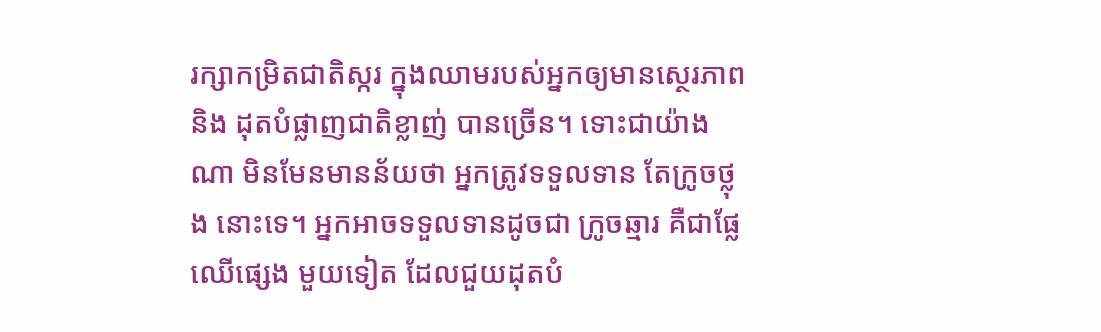រក្សាកម្រិតជាតិស្ករ ក្នុងឈាមរបស់អ្នកឲ្យមានស្ថេរភាព និង ដុតបំផ្លាញជាតិខ្លាញ់ បានច្រើន។ ទោះជាយ៉ាងណា មិនមែនមានន័យថា អ្នកត្រូវទទួលទាន តែក្រូចថ្លុង នោះទេ។ អ្នកអាចទទួលទានដូចជា ក្រូចឆ្មារ គឺជាផ្លែឈើផ្សេង មួយទៀត ដែលជួយដុតបំ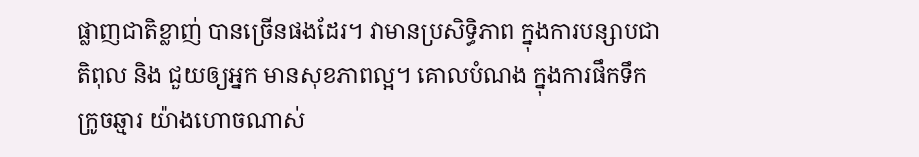ផ្លាញជាតិខ្លាញ់ បានច្រើនផងដែរ។ វាមានប្រសិទ្ធិភាព ក្នុងការបន្សាបជាតិពុល និង ជួយឲ្យអ្នក មានសុខភាពល្អ។ គោលបំណង ក្នុងការផឹកទឹកក្រូចឆ្មារ យ៉ាងហោចណាស់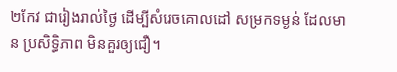២កែវ ជារៀងរាល់ថ្ងៃ ដើម្បីសំរេចគោលដៅ សម្រកទម្ងន់ ដែលមាន ប្រសិទ្ធិភាព មិនគួរឲ្យជឿ។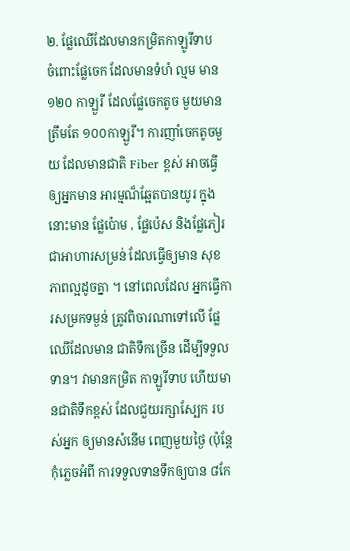២. ផ្លែឈើដែលមានកម្រិតកាឡូរីទាប
ចំពោះផ្លែចេក ដែលមានទំហំ ល្មម មាន ១២០ កាឡួរី ដែលផ្លែចេកតូច មួយមាន ត្រឹមតែ ១០០កាឡួរី។ ការញាំចេកតូចមួយ ដែលមានជាតិ Fiber ខ្ពស់ អាចធ្វើឲ្យអ្នកមាន អារម្មណ៏ឆ្អែតបានយូរ ក្នុងនោះមាន ផ្លែប៉ោម , ផ្លែប៉េស និងផ្លែភៀរ ជាអាហារសម្រន់ ដែលធ្វើឲ្យមាន សុខភាពល្អដូចគ្នា ។ នៅពេលដែល អ្នកធ្វើការសម្រកទម្ងន់ ត្រូវពិចារណាទៅលើ ផ្លែឈើដែលមាន ជាតិទឹកច្រើន ដើម្បីទទួលទាន។ វាមានកម្រិត កាឡូរីទាប ហើយមានជាតិទឹកខ្ពស់ ដែលជួយរក្សាស្បែក របស់អ្នក ឲ្យមានសំនើម ពេញមួយថ្ងៃ (ប៉ុន្តែកុំភ្លេចអំពី ការទទួលទានទឹកឲ្យបាន ៨កែ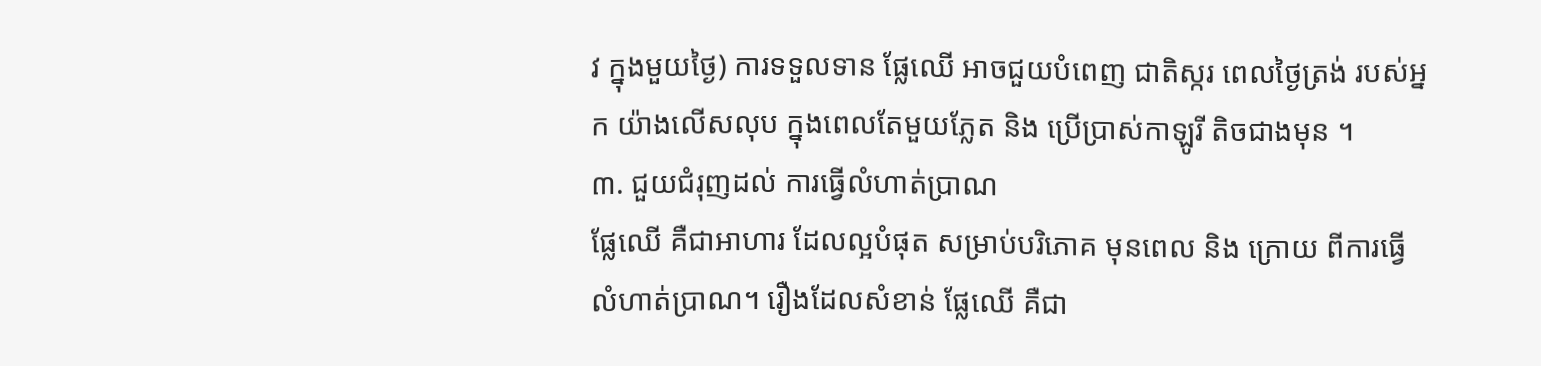វ ក្នុងមួយថ្ងៃ) ការទទួលទាន ផ្លែឈើ អាចជួយបំពេញ ជាតិស្ករ ពេលថ្ងៃត្រង់ របស់អ្នក យ៉ាងលើសលុប ក្នុងពេលតែមួយភ្លែត និង ប្រើប្រាស់កាឡូរី តិចជាងមុន ។
៣. ជួយជំរុញដល់ ការធ្វើលំហាត់ប្រាណ
ផ្លែឈើ គឺជាអាហារ ដែលល្អបំផុត សម្រាប់បរិភោគ មុនពេល និង ក្រោយ ពីការធ្វើ លំហាត់ប្រាណ។ រឿងដែលសំខាន់ ផ្លែឈើ គឺជា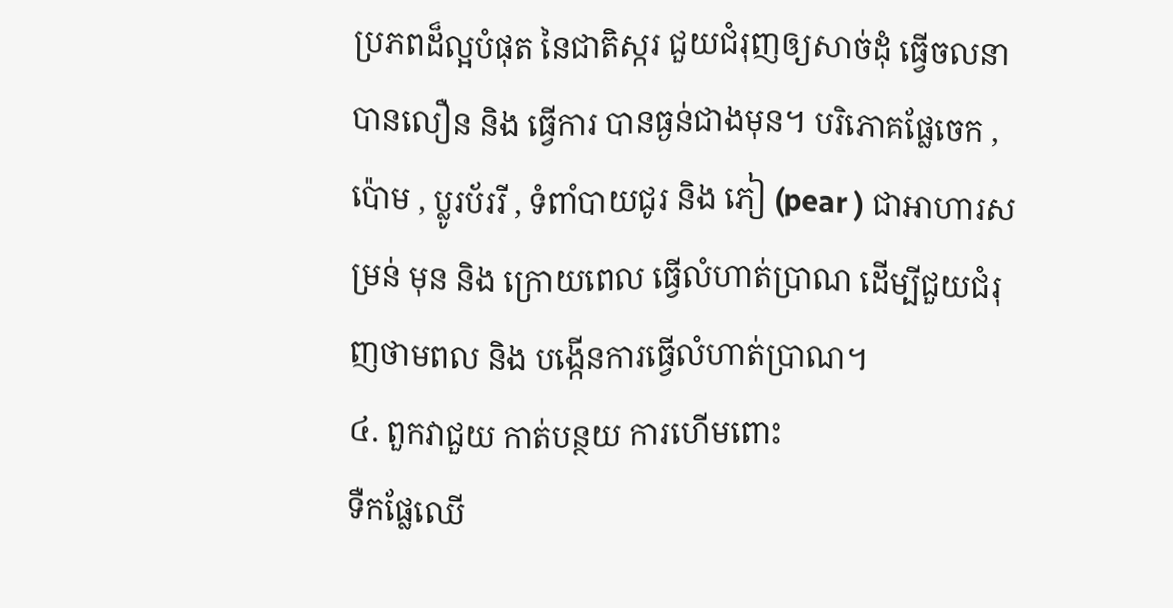ប្រភពដ៏ល្អបំផុត នៃជាតិស្ករ ជួយជំរុញឲ្យសាច់ដុំ ធ្វើចលនាបានលឿន និង ធ្វើការ បានធ្ងន់ជាងមុន។ បរិភោគផ្លែចេក , ប៉ោម , ប្លូរប័ររី , ទំពាំបាយជូរ និង ភៀ (pear ) ជាអាហារសម្រន់ មុន និង ក្រោយពេល ធ្វើលំហាត់ប្រាណ ដើម្បីជួយជំរុញថាមពល និង បង្កើនការធ្វើលំហាត់ប្រាណ។
៤. ពួកវាជួយ កាត់បន្ថយ ការហើមពោះ
ទឺកផ្លែឈើ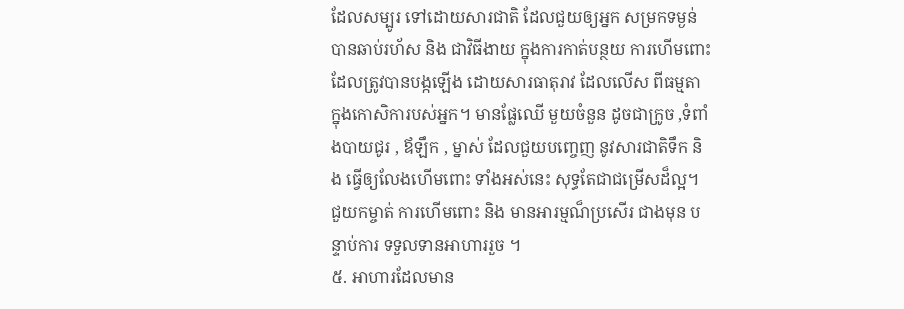ដែលសម្បូរ ទៅដោយសារជាតិ ដែលជួយឲ្យអ្នក សម្រកទម្ងន់ បានឆាប់រហ័ស និង ជាវិធីងាយ ក្នុងការកាត់បន្ថយ ការហើមពោះ ដែលត្រូវបានបង្កឡើង ដោយសារធាតុរាវ ដែលលើស ពីធម្មតា ក្នុងកោសិការបស់អ្នក។ មានផ្លែឈើ មួយចំនួន ដូចជាក្រូច ,ទំពាំងបាយជូរ , ឪឡឹក , ម្នាស់ ដែលជួយបញ្ចេញ នូវសារជាតិទឹក និង ធ្វើឲ្យលែងហើមពោះ ទាំងអស់នេះ សុទ្ធតែជាជម្រើសដ៏ល្អ។ ជួយកម្ចាត់ ការហើមពោះ និង មានអារម្មណ៏ប្រសើរ ជាងមុន បន្ទាប់ការ ទទួលទានអាហាររួច ។
៥. អាហារដែលមាន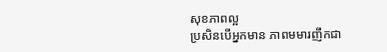សុខភាពល្អ
ប្រសិនបើអ្នកមាន ភាពមមារញឹកជា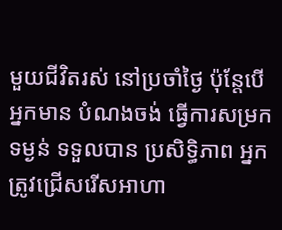មួយជីវិតរស់ នៅប្រចាំថ្ងៃ ប៉ុន្តែបើអ្នកមាន បំណងចង់ ធ្វើការសម្រកទម្ងន់ ទទួលបាន ប្រសិទ្ធិភាព អ្នកត្រូវជ្រើសរើសអាហា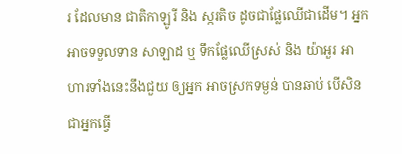រ ដែលមាន ជាតិកាឡូរី និង ស្ករតិច ដូចជាផ្លែឈើជាដើម។ អ្នកអាចទទួលទាន សាឡាដ ឬ ទឹកផ្លែឈើស្រស់ និង យ៉ាអួរ អាហារទាំងនេះនឹងជួយ ឲ្យអ្នក អាចស្រកទម្ងន់ បានឆាប់ បើសិនជាអ្នកធ្វើ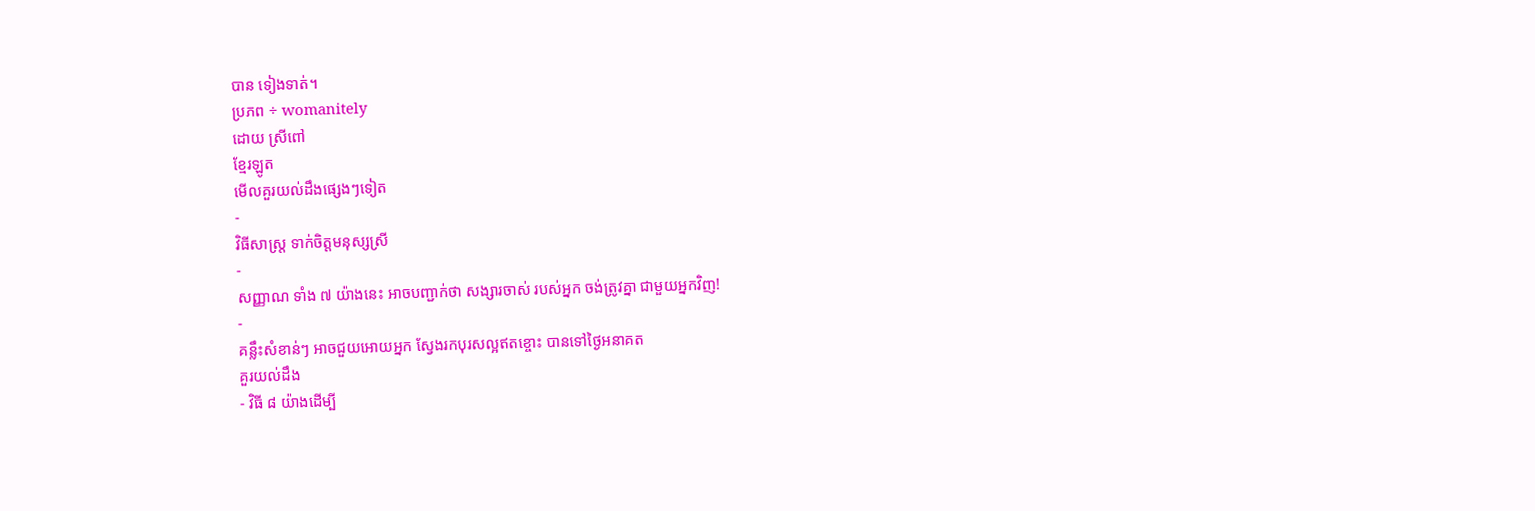បាន ទៀងទាត់។
ប្រភព ÷ womanitely
ដោយ ស្រីពៅ
ខ្មែរឡូត
មើលគួរយល់ដឹងផ្សេងៗទៀត
-
វិធីសាស្ត្រ ទាក់ចិត្តមនុស្សស្រី
-
សញ្ញាណ ទាំង ៧ យ៉ាងនេះ អាចបញ្ជាក់ថា សង្សារចាស់ របស់អ្នក ចង់ត្រូវគ្នា ជាមួយអ្នកវិញ!
-
គន្លឹះសំខាន់ៗ អាចជួយអោយអ្នក ស្វែងរកបុរសល្អឥតខ្ចោះ បានទៅថ្ងៃអនាគត
គួរយល់ដឹង
- វិធី ៨ យ៉ាងដើម្បី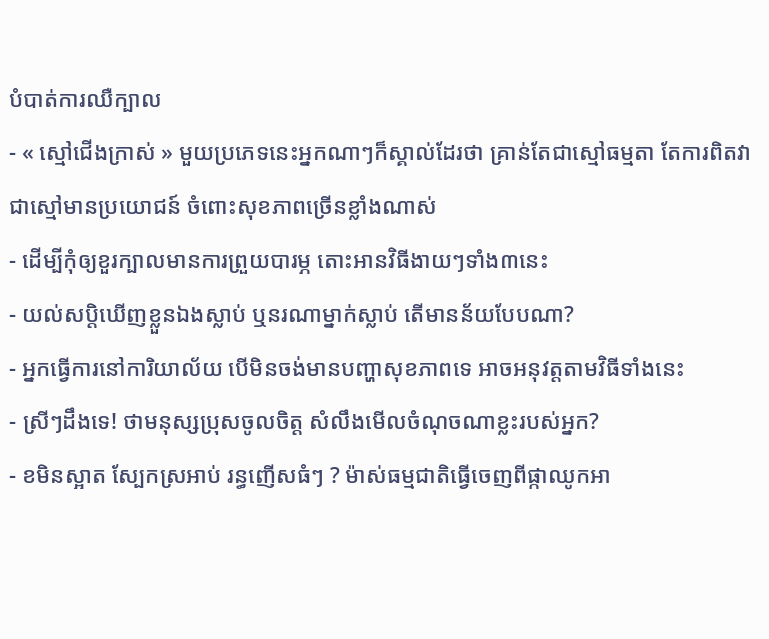បំបាត់ការឈឺក្បាល
- « ស្មៅជើងក្រាស់ » មួយប្រភេទនេះអ្នកណាៗក៏ស្គាល់ដែរថា គ្រាន់តែជាស្មៅធម្មតា តែការពិតវាជាស្មៅមានប្រយោជន៍ ចំពោះសុខភាពច្រើនខ្លាំងណាស់
- ដើម្បីកុំឲ្យខួរក្បាលមានការព្រួយបារម្ភ តោះអានវិធីងាយៗទាំង៣នេះ
- យល់សប្តិឃើញខ្លួនឯងស្លាប់ ឬនរណាម្នាក់ស្លាប់ តើមានន័យបែបណា?
- អ្នកធ្វើការនៅការិយាល័យ បើមិនចង់មានបញ្ហាសុខភាពទេ អាចអនុវត្តតាមវិធីទាំងនេះ
- ស្រីៗដឹងទេ! ថាមនុស្សប្រុសចូលចិត្ត សំលឹងមើលចំណុចណាខ្លះរបស់អ្នក?
- ខមិនស្អាត ស្បែកស្រអាប់ រន្ធញើសធំៗ ? ម៉ាស់ធម្មជាតិធ្វើចេញពីផ្កាឈូកអា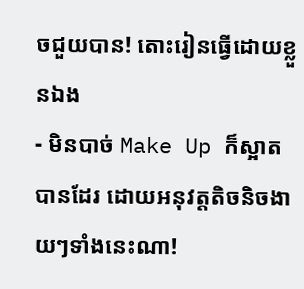ចជួយបាន! តោះរៀនធ្វើដោយខ្លួនឯង
- មិនបាច់ Make Up ក៏ស្អាតបានដែរ ដោយអនុវត្តតិចនិចងាយៗទាំងនេះណា!